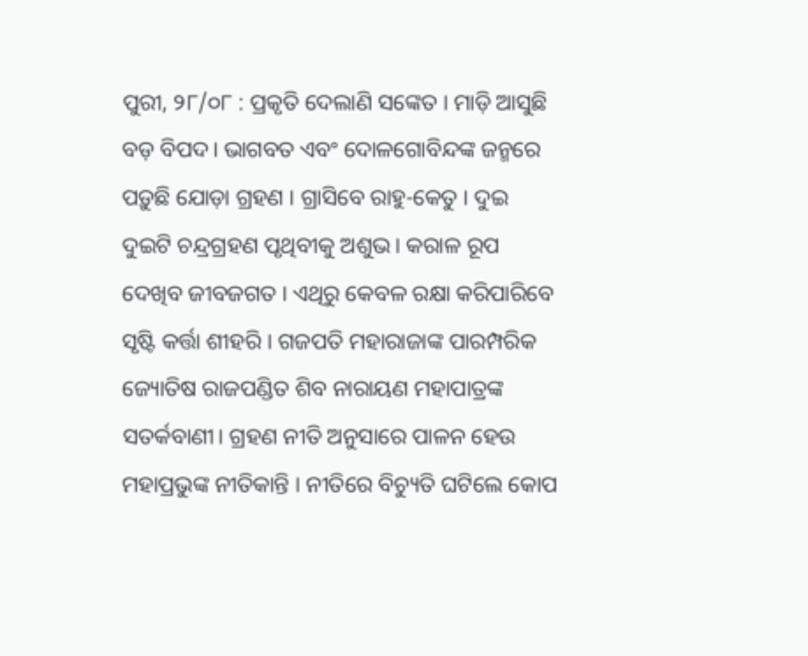ପୁରୀ, ୨୮/୦୮ : ପ୍ରକୃତି ଦେଲାଣି ସଙ୍କେତ । ମାଡ଼ି ଆସୁଛି ବଡ଼ ବିପଦ। ଭାଗବତ ଏବଂ ଦୋଳଗୋବିନ୍ଦଙ୍କ ଜନ୍ମରେ ପଡ଼ୁଛି ଯୋଡ଼ା ଗ୍ରହଣ । ଗ୍ରାସିବେ ରାହୁ-କେତୁ । ଦୁଇ ଦୁଇଟି ଚନ୍ଦ୍ରଗ୍ରହଣ ପୃଥିବୀକୁ ଅଶୁଭ। କରାଳ ରୂପ ଦେଖିବ ଜୀବଜଗତ । ଏଥିରୁ କେବଳ ରକ୍ଷା କରିପାରିବେ ସୃଷ୍ଟି କର୍ତ୍ତା ଶୀହରି । ଗଜପତି ମହାରାଜାଙ୍କ ପାରମ୍ପରିକ ଜ୍ୟୋତିଷ ରାଜପଣ୍ଡିତ ଶିବ ନାରାୟଣ ମହାପାତ୍ରଙ୍କ ସତର୍କବାଣୀ। ଗ୍ରହଣ ନୀତି ଅନୁସାରେ ପାଳନ ହେଉ ମହାପ୍ରଭୁଙ୍କ ନୀତିକାନ୍ତି । ନୀତିରେ ବିଚ୍ୟୁତି ଘଟିଲେ କୋପ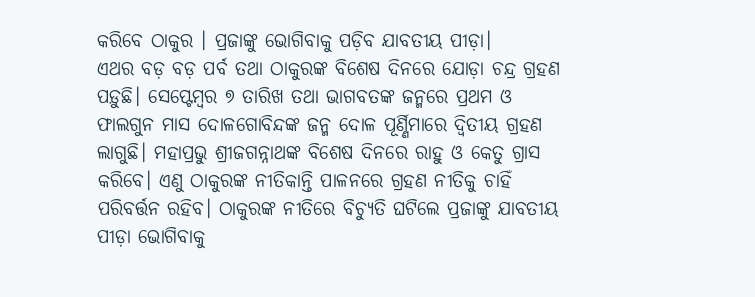କରିବେ ଠାକୁର । ପ୍ରଜାଙ୍କୁ ଭୋଗିବାକୁ ପଡ଼ିବ ଯାବତୀୟ ପୀଡ଼ା।
ଏଥର ବଡ଼ ବଡ଼ ପର୍ବ ତଥା ଠାକୁରଙ୍କ ବିଶେଷ ଦିନରେ ଯୋଡ଼ା ଚନ୍ଦ୍ର ଗ୍ରହଣ ପଡ଼ୁଛି। ସେପ୍ଟେମ୍ବର ୭ ତାରିଖ ତଥା ଭାଗବତଙ୍କ ଜନ୍ମରେ ପ୍ରଥମ ଓ ଫାଲଗୁନ ମାସ ଦୋଳଗୋବିନ୍ଦଙ୍କ ଜନ୍ମ ଦୋଳ ପୂର୍ଣ୍ଣିମାରେ ଦ୍ଵିତୀୟ ଗ୍ରହଣ ଲାଗୁଛି। ମହାପ୍ରଭୁ ଶ୍ରୀଜଗନ୍ନାଥଙ୍କ ବିଶେଷ ଦିନରେ ରାହୁ ଓ କେତୁ ଗ୍ରାସ କରିବେ। ଏଣୁ ଠାକୁରଙ୍କ ନୀତିକାନ୍ତି ପାଳନରେ ଗ୍ରହଣ ନୀତିକୁ ଚାହିଁ ପରିବର୍ତ୍ତନ ରହିବ। ଠାକୁରଙ୍କ ନୀତିରେ ବିଚ୍ୟୁତି ଘଟିଲେ ପ୍ରଜାଙ୍କୁ ଯାବତୀୟ ପୀଡ଼ା ଭୋଗିବାକୁ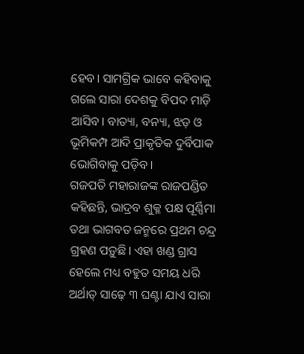ହେବ। ସାମଗ୍ରିକ ଭାବେ କହିବାକୁ ଗଲେ ସାରା ଦେଶକୁ ବିପଦ ମାଡ଼ି ଆସିବ। ବାତ୍ୟା, ବନ୍ୟା, ଝଡ଼ ଓ ଭୂମିକମ୍ପ ଆଦି ପ୍ରାକୃତିକ ଦୁର୍ବିପାକ ଭୋଗିବାକୁ ପଡ଼ିବ।
ଗଜପତି ମହାରାଜଙ୍କ ରାଜପଣ୍ଡିତ କହିଛନ୍ତି, ଭାଦ୍ରବ ଶୁକ୍ଳ ପକ୍ଷ ପୂର୍ଣ୍ଣିମା ତଥା ଭାଗବତ ଜନ୍ମରେ ପ୍ରଥମ ଚନ୍ଦ୍ର ଗ୍ରହଣ ପଡ଼ୁଛି। ଏହା ଖଣ୍ଡ ଗ୍ରାସ ହେଲେ ମଧ୍ୟ ବହୁତ ସମୟ ଧରି ଅର୍ଥାତ୍ ସାଢ଼େ ୩ ଘଣ୍ଟା ଯାଏ ସାରା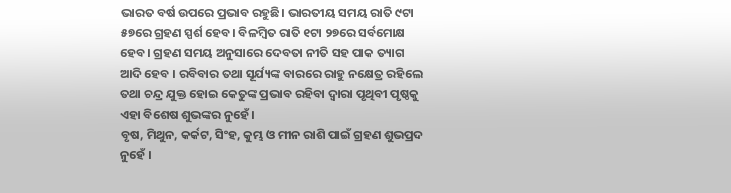ଭାରତ ବର୍ଷ ଉପରେ ପ୍ରଭାବ ରହୁଛି। ଭାରତୀୟ ସମୟ ରାତି ୯ଟା ୫୭ରେ ଗ୍ରହଣ ସ୍ପର୍ଶ ହେବ। ବିଳମ୍ବିତ ରାତି ୧ଟା ୨୭ରେ ସର୍ବମୋକ୍ଷ ହେବ। ଗ୍ରହଣ ସମୟ ଅନୁସାରେ ଦେବତା ନୀତି ସହ ପାକ ତ୍ୟାଗ ଆଦି ହେବ । ରବିବାର ତଥା ସୂର୍ଯ୍ୟଙ୍କ ବାରରେ ରାହୁ ନକ୍ଷେତ୍ର ରହିଲେ ତଥା ଚନ୍ଦ୍ର ଯୁକ୍ତ ହୋଇ କେତୁଙ୍କ ପ୍ରଭାବ ରହିବା ଦ୍ୱାରା ପୃଥିବୀ ପୃଷ୍ଠକୁ ଏହା ବିଶେଷ ଶୁଭଙ୍କର ନୁହେଁ ।
ବୃଷ, ମିଥୁନ, କର୍କଟ, ସିଂହ, କୁମ୍ଭ ଓ ମୀନ ରାଶି ପାଇଁ ଗ୍ରହଣ ଶୁଭପ୍ରଦ ନୁହେଁ ।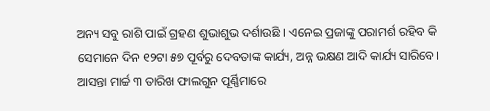ଅନ୍ୟ ସବୁ ରାଶି ପାଇଁ ଗ୍ରହଣ ଶୁଭାଶୁଭ ଦର୍ଶାଉଛି । ଏନେଇ ପ୍ରଜାଙ୍କୁ ପରାମର୍ଶ ରହିବ କି ସେମାନେ ଦିନ ୧୨ଟା ୫୭ ପୂର୍ବରୁ ଦେବତାଙ୍କ କାର୍ଯ୍ୟ, ଅନ୍ନ ଭକ୍ଷଣ ଆଦି କାର୍ଯ୍ୟ ସାରିବେ। ଆସନ୍ତା ମାର୍ଚ୍ଚ ୩ ତାରିଖ ଫାଲଗୁନ ପୂର୍ଣ୍ଣିମାରେ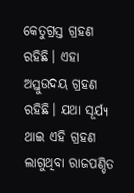କେତୁଗ୍ରସ୍ତ ଗ୍ରହଣ ରହିଛି। ଏହା ଅସ୍ତୁଉଦୟ ଗ୍ରହଣ ରହିଛି। ଯଥା ସୂର୍ଯ୍ୟ ଥାଇ ଏହି ଗ୍ରହଣ ଲାଗୁଥିବା ରାଜପଣ୍ଡିତ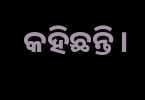କହିଛନ୍ତି।